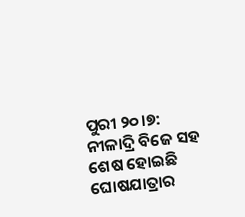ପୁରୀ ୨୦।୭: ନୀଳାଦ୍ରି ବିଜେ ସହ ଶେଷ ହୋଇଛି ଘୋଷଯାତ୍ରାର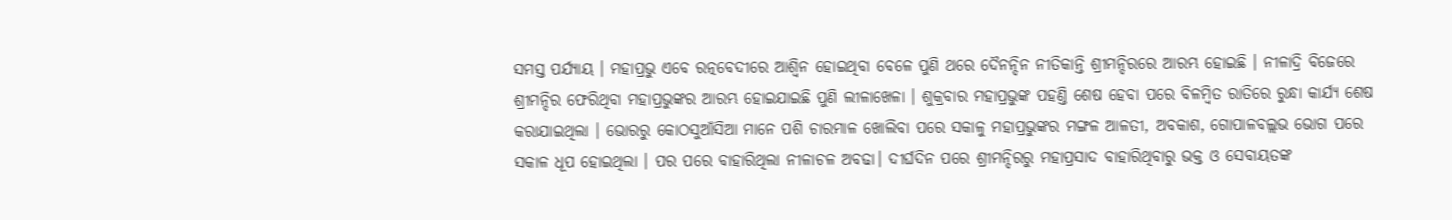ସମସ୍ତ ପର୍ଯ୍ୟାୟ । ମହାପ୍ରଭୁ ଏବେ ରତ୍ନବେଦୀରେ ଆଶ୍ୱିନ ହୋଇଥିବା ବେଳେ ପୁଣି ଥରେ ଦୈନନ୍ଦିନ ନୀତିକାନ୍ତି ଶ୍ରୀମନ୍ଦିରରେ ଆରମ୍ଭ ହୋଇଛି । ନୀଳାଦ୍ରି ବିଜେରେ ଶ୍ରୀମନ୍ଦିର ଫେରିଥିବା ମହାପ୍ରଭୁଙ୍କର ଆରମ୍ଭ ହୋଇଯାଇଛି ପୁଣି ଲୀଳାଖେଳା । ଶୁକ୍ରବାର ମହାପ୍ରଭୁଙ୍କ ପହଣ୍ତି ଶେଷ ହେବା ପରେ ବିଳମ୍ବିତ ରାତିରେ ରୁନ୍ଧା କାର୍ଯ୍ୟ ଶେଷ କରାଯାଇଥିଲା । ଭୋରରୁ କୋଠସୁଆଁସିଆ ମାନେ ପଶି ଚାରମାଳ ଖୋଲିବା ପରେ ସକାଳୁ ମହାପ୍ରଭୁଙ୍କର ମଙ୍ଗଳ ଆଳତୀ, ଅବକାଶ, ଗୋପାଳବଲ୍ଲଭ ଭୋଗ ପରେ ସକାଳ ଧୂପ ହୋଇଥିଲା । ପର ପରେ ବାହାରିଥିଲା ନୀଳାଚଳ ଅବଢା। ଦୀର୍ଘଦିନ ପରେ ଶ୍ରୀମନ୍ଦିରରୁ ମହାପ୍ରସାଦ ବାହାରିଥିବାରୁ ଭକ୍ତ ଓ ସେବାୟତଙ୍କ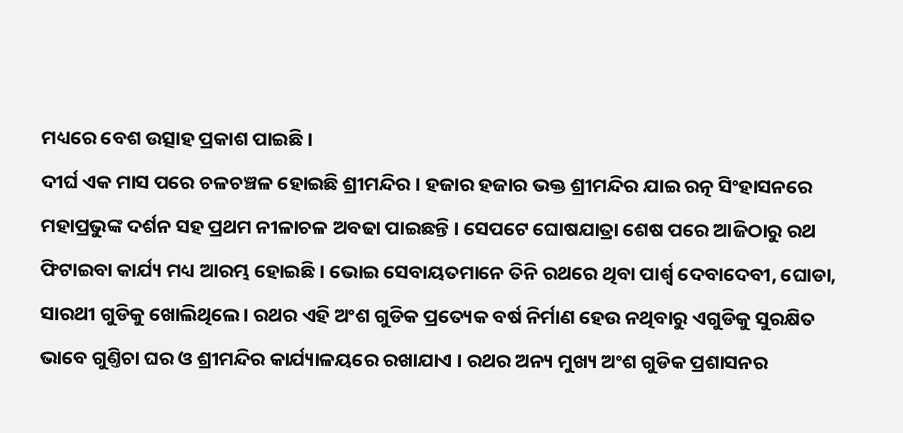ମଧ୍ୟରେ ବେଶ ଉତ୍ସାହ ପ୍ରକାଶ ପାଇଛି ।
ଦୀର୍ଘ ଏକ ମାସ ପରେ ଚଳଚଞ୍ଚଳ ହୋଇଛି ଶ୍ରୀମନ୍ଦିର । ହଜାର ହଜାର ଭକ୍ତ ଶ୍ରୀମନ୍ଦିର ଯାଇ ରତ୍ନ ସିଂହାସନରେ ମହାପ୍ରଭୁଙ୍କ ଦର୍ଶନ ସହ ପ୍ରଥମ ନୀଳାଚଳ ଅବଢା ପାଇଛନ୍ତି । ସେପଟେ ଘୋଷଯାତ୍ରା ଶେଷ ପରେ ଆଜିଠାରୁ ରଥ ଫିଟାଇବା କାର୍ଯ୍ୟ ମଧ୍ୟ ଆରମ୍ଭ ହୋଇଛି । ଭୋଇ ସେବାୟତମାନେ ତିନି ରଥରେ ଥିବା ପାର୍ଶ୍ବ ଦେବାଦେବୀ, ଘୋଡା, ସାରଥୀ ଗୁଡିକୁ ଖୋଲିଥିଲେ। ରଥର ଏହି ଅଂଶ ଗୁଡିକ ପ୍ରତ୍ୟେକ ବର୍ଷ ନିର୍ମାଣ ହେଉ ନଥିବାରୁ ଏଗୁଡିକୁ ସୁରକ୍ଷିତ ଭାବେ ଗୁଣ୍ତିଚା ଘର ଓ ଶ୍ରୀମନ୍ଦିର କାର୍ଯ୍ୟାଳୟରେ ରଖାଯାଏ । ରଥର ଅନ୍ୟ ମୁଖ୍ୟ ଅଂଶ ଗୁଡିକ ପ୍ରଶାସନର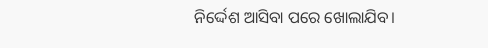ନିର୍ଦ୍ଦେଶ ଆସିବା ପରେ ଖୋଲାଯିବ।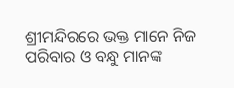ଶ୍ରୀମନ୍ଦିରରେ ଭକ୍ତ ମାନେ ନିଜ ପରିବାର ଓ ବନ୍ଧୁ ମାନଙ୍କ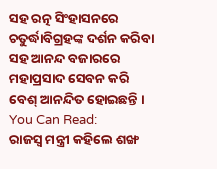ସହ ରତ୍ନ ସିଂହାସନରେ ଚତୁର୍ଦ୍ଧାବିଗ୍ରହଙ୍କ ଦର୍ଶନ କରିବା ସହ ଆନନ୍ଦ ବଜାରରେ ମହାପ୍ରସାଦ ସେବନ କରି ବେଶ୍ ଆନନ୍ଦିତ ହୋଇଛନ୍ତି ।
You Can Read:
ରାଜସ୍ବ ମନ୍ତ୍ରୀ କହିଲେ ଶଙ୍ଖ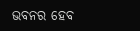ଭବନର ହେବ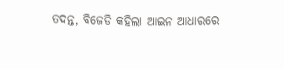ତଦନ୍ତ, ବିଜେଡି କହିଲା ଆଇନ ଆଧାରରେ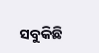ସବୁକିଛି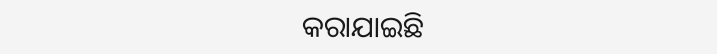କରାଯାଇଛି